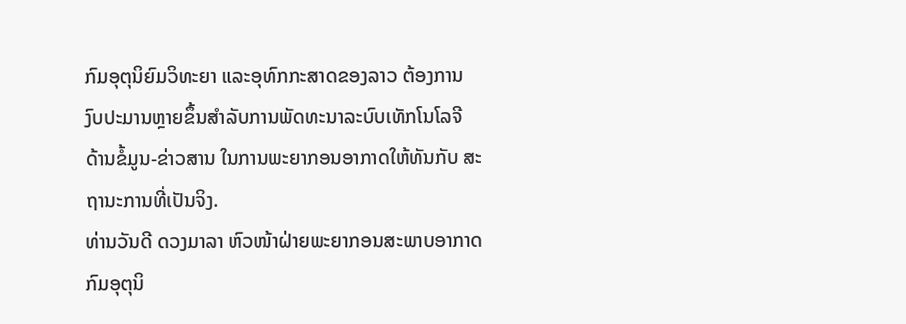ກົມອຸຕຸນິຍົມວິທະຍາ ແລະອຸທົກກະສາດຂອງລາວ ຕ້ອງການ
ງົບປະມານຫຼາຍຂຶ້ນສໍາລັບການພັດທະນາລະບົບເທັກໂນໂລຈີ
ດ້ານຂໍ້ມູນ-ຂ່າວສານ ໃນການພະຍາກອນອາກາດໃຫ້ທັນກັບ ສະຖານະການທີ່ເປັນຈິງ.
ທ່ານວັນດີ ດວງມາລາ ຫົວໜ້າຝ່າຍພະຍາກອນສະພາບອາກາດ
ກົມອຸຕຸນິ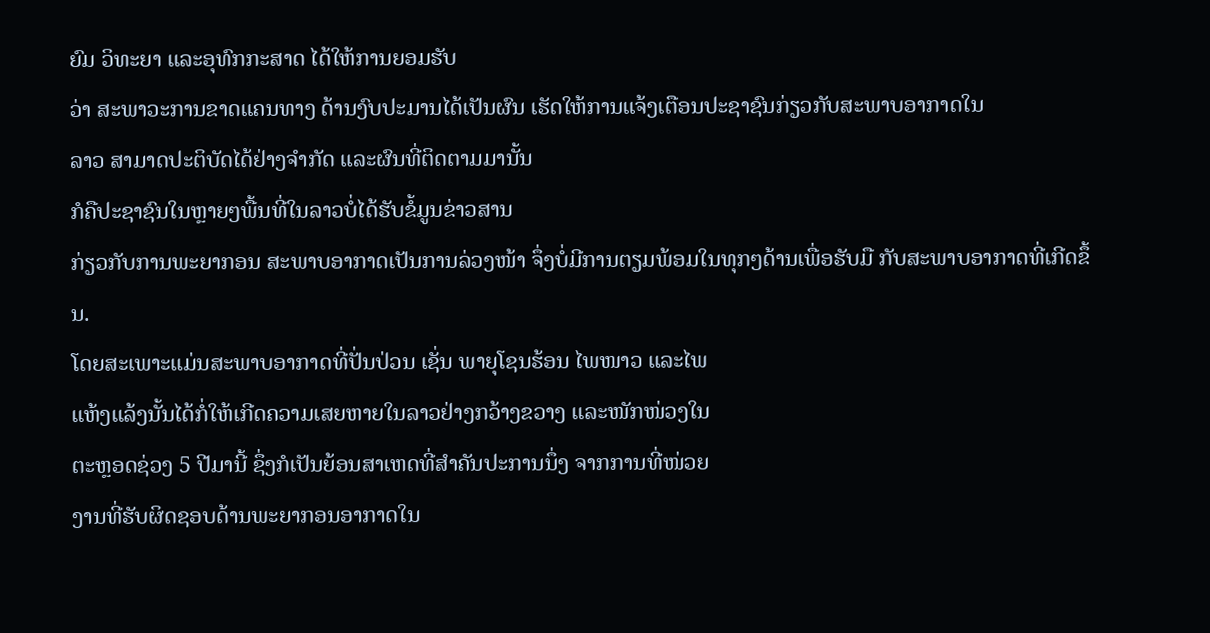ຍົມ ວິທະຍາ ແລະອຸທົກກະສາດ ໄດ້ໃຫ້ການຍອມຮັບ
ວ່າ ສະພາວະການຂາດແຄນທາງ ດ້ານງົບປະມານໄດ້ເປັນຜົນ ເຮັດໃຫ້ການແຈ້ງເຕືອນປະຊາຊົນກ່ຽວກັບສະພາບອາກາດໃນ
ລາວ ສາມາດປະຕິບັດໄດ້ຢ່າງຈໍາກັດ ແລະຜົນທີ່ຕິດຕາມມານັ້ນ
ກໍຄືປະຊາຊົນໃນຫຼາຍໆພື້ນທີ່ໃນລາວບໍ່ໄດ້ຮັບຂໍ້ມູນຂ່າວສານ
ກ່ຽວກັບການພະຍາກອນ ສະພາບອາກາດເປັນການລ່ວງໜ້າ ຈຶ່ງບໍ່ມີການຕຽມພ້ອມໃນທຸກໆດ້ານເພື່ອຮັບມື ກັບສະພາບອາກາດທີ່ເກີດຂຶ້ນ.
ໂດຍສະເພາະແມ່ນສະພາບອາກາດທີ່ປັ່ນປ່ວນ ເຊັ່ນ ພາຍຸໂຊນຮ້ອນ ໄພໜາວ ແລະໄພ
ແຫ້ງແລ້ງນັ້ນໄດ້ກໍ່ໃຫ້ເກີດຄວາມເສຍຫາຍໃນລາວຢ່າງກວ້າງຂວາງ ແລະໜັກໜ່ວງໃນ
ຕະຫຼອດຊ່ວງ 5 ປີມານີ້ ຊຶ່ງກໍເປັນຍ້ອນສາເຫດທີ່ສໍາຄັນປະການນຶ່ງ ຈາກການທີ່ໜ່ວຍ
ງານທີ່ຮັບຜິດຊອບດ້ານພະຍາກອນອາກາດໃນ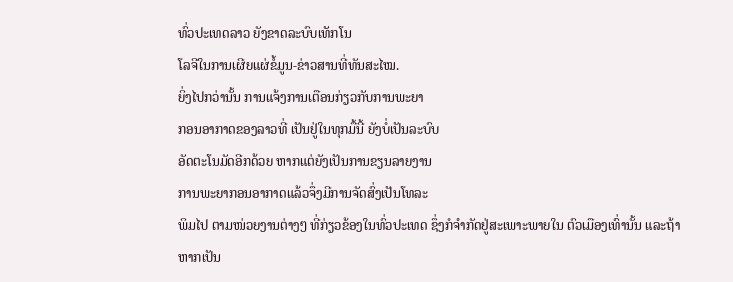ທົ່ວປະເທດລາວ ຍັງຂາດລະບົບເທັກໂນ
ໂລຈີໃນການເຜີຍແຜ່ຂໍ້ມູນ-ຂ່າວສານທີ່ທັນສະໄໝ.
ຍິ່ງໄປກວ່ານັ້ນ ການແຈ້ງການເຕືອນກ່ຽວກັບການພະຍາ
ກອນອາກາດຂອງລາວທີ່ ເປັນຢູ່ໃນທຸກມື້ນີ້ ຍັງບໍ່ເປັນລະບົບ
ອັດຕະໂນມັດອີກດ້ວຍ ຫາກແຕ່ຍັງເປັນການຂຽນລາຍງານ
ການພະຍາກອນອາກາດແລ້ວຈຶ່ງມີການຈັດສົ່ງເປັນໂທລະ
ພິມໄປ ຕາມໜ່ວຍງານຕ່າງໆ ທີ່ກ່ຽວຂ້ອງໃນທົ່ວປະເທດ ຊຶ່ງກໍຈໍາກັດຢູ່ສະເພາະພາຍໃນ ຕົວເມືອງເທົ່ານັ້ນ ແລະຖ້າ
ຫາກເປັນ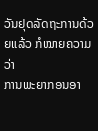ວັນຢຸດລັດຖະການດ້ວຍແລ້ວ ກໍໝາຍຄວາມວ່າ
ການພະຍາກອນອາ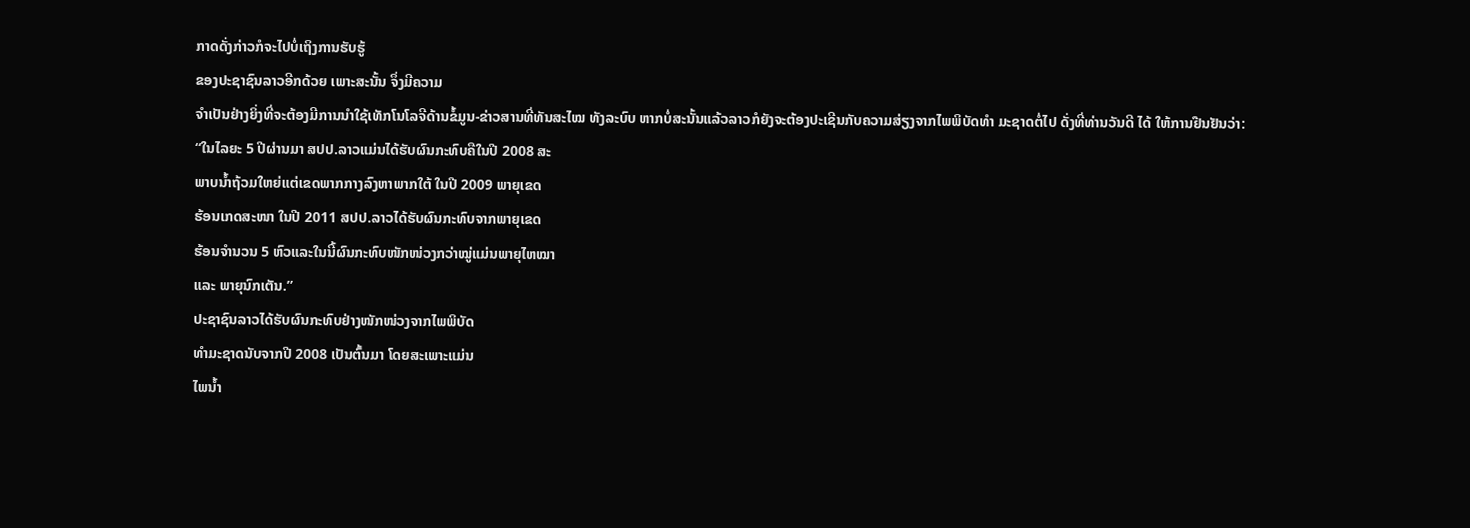ກາດດັ່ງກ່າວກໍຈະໄປບໍ່ເຖິງການຮັບຮູ້
ຂອງປະຊາຊົນລາວອີກດ້ວຍ ເພາະສະນັ້ນ ຈຶ່ງມີຄວາມ
ຈໍາເປັນຢ່າງຍິ່ງທີ່ຈະຕ້ອງມີການນໍາໃຊ້ເທັກໂນໂລຈີດ້ານຂໍ້ມູນ-ຂ່າວສານທີ່ທັນສະໄໝ ທັງລະບົບ ຫາກບໍ່ສະນັ້ນແລ້ວລາວກໍຍັງຈະຕ້ອງປະເຊີນກັບຄວາມສ່ຽງຈາກໄພພິບັດທໍາ ມະຊາດຕໍ່ໄປ ດັ່ງທີ່ທ່ານວັນດີ ໄດ້ ໃຫ້ການຢືນຢັນວ່າ:
“ໃນໄລຍະ 5 ປີຜ່ານມາ ສປປ.ລາວແມ່ນໄດ້ຮັບຜົນກະທົບຄືໃນປີ 2008 ສະ
ພາບນໍ້າຖ້ວມໃຫຍ່ແຕ່ເຂດພາກກາງລົງຫາພາກໃຕ້ ໃນປີ 2009 ພາຍຸເຂດ
ຮ້ອນເກດສະໜາ ໃນປີ 2011 ສປປ.ລາວໄດ້ຮັບຜົນກະທົບຈາກພາຍຸເຂດ
ຮ້ອນຈໍານວນ 5 ຫົວແລະໃນນີ້ຜົນກະທົບໜັກໜ່ວງກວ່າໝູ່ແມ່ນພາຍຸໄຫໝາ
ແລະ ພາຍຸນົກເຕັນ.”
ປະຊາຊົນລາວໄດ້ຮັບຜົນກະທົບຢ່າງໜັກໜ່ວງຈາກໄພພິບັດ
ທໍາມະຊາດນັບຈາກປີ 2008 ເປັນຕົ້ນມາ ໂດຍສະເພາະແມ່ນ
ໄພນໍ້າ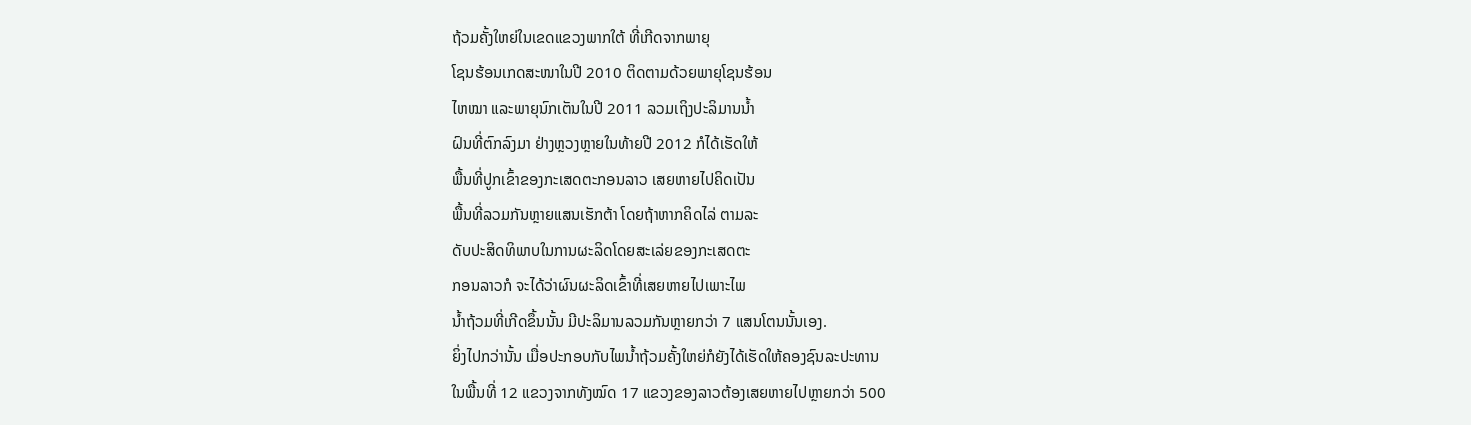ຖ້ວມຄັ້ງໃຫຍ່ໃນເຂດແຂວງພາກໃຕ້ ທີ່ເກີດຈາກພາຍຸ
ໂຊນຮ້ອນເກດສະໜາໃນປີ 2010 ຕິດຕາມດ້ວຍພາຍຸໂຊນຮ້ອນ
ໄຫໝາ ແລະພາຍຸນົກເຕັນໃນປີ 2011 ລວມເຖິງປະລິມານນໍ້າ
ຝົນທີ່ຕົກລົງມາ ຢ່າງຫຼວງຫຼາຍໃນທ້າຍປີ 2012 ກໍໄດ້ເຮັດໃຫ້
ພື້ນທີ່ປູກເຂົ້າຂອງກະເສດຕະກອນລາວ ເສຍຫາຍໄປຄິດເປັນ
ພື້ນທີ່ລວມກັນຫຼາຍແສນເຮັກຕ້າ ໂດຍຖ້າຫາກຄິດໄລ່ ຕາມລະ
ດັບປະສິດທິພາບໃນການຜະລິດໂດຍສະເລ່ຍຂອງກະເສດຕະ
ກອນລາວກໍ ຈະໄດ້ວ່າຜົນຜະລິດເຂົ້າທີ່ເສຍຫາຍໄປເພາະໄພ
ນໍ້າຖ້ວມທີ່ເກີດຂຶ້ນນັ້ນ ມີປະລິມານລວມກັນຫຼາຍກວ່າ 7 ແສນໂຕນນັ້ນເອງ.
ຍິ່ງໄປກວ່ານັ້ນ ເມື່ອປະກອບກັບໄພນໍ້າຖ້ວມຄັ້ງໃຫຍ່ກໍຍັງໄດ້ເຮັດໃຫ້ຄອງຊົນລະປະທານ
ໃນພື້ນທີ່ 12 ແຂວງຈາກທັງໝົດ 17 ແຂວງຂອງລາວຕ້ອງເສຍຫາຍໄປຫຼາຍກວ່າ 500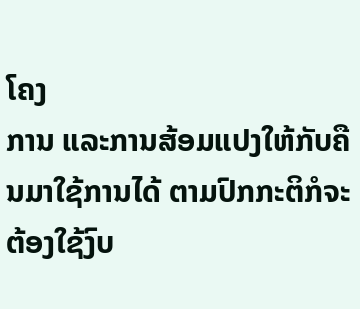ໂຄງ
ການ ແລະການສ້ອມແປງໃຫ້ກັບຄືນມາໃຊ້ການໄດ້ ຕາມປົກກະຕິກໍຈະຕ້ອງໃຊ້ງົບ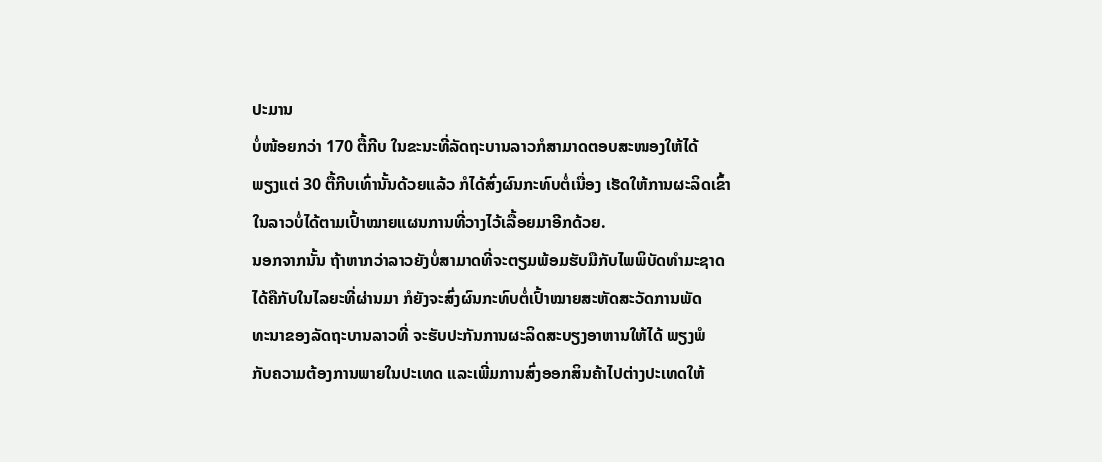ປະມານ
ບໍ່ໜ້ອຍກວ່າ 170 ຕື້ກີບ ໃນຂະນະທີ່ລັດຖະບານລາວກໍສາມາດຕອບສະໜອງໃຫ້ໄດ້
ພຽງແຕ່ 30 ຕື້ກີບເທົ່ານັ້ນດ້ວຍແລ້ວ ກໍໄດ້ສົ່ງຜົນກະທົບຕໍ່ເນື່ອງ ເຮັດໃຫ້ການຜະລິດເຂົ້າ
ໃນລາວບໍ່ໄດ້ຕາມເປົ້າໝາຍແຜນການທີ່ວາງໄວ້ເລື້ອຍມາອີກດ້ວຍ.
ນອກຈາກນັ້ນ ຖ້າຫາກວ່າລາວຍັງບໍ່ສາມາດທີ່ຈະຕຽມພ້ອມຮັບມືກັບໄພພິບັດທໍາມະຊາດ
ໄດ້ຄືກັບໃນໄລຍະທີ່ຜ່ານມາ ກໍຍັງຈະສົ່ງຜົນກະທົບຕໍ່ເປົ້າໝາຍສະຫັດສະວັດການພັດ
ທະນາຂອງລັດຖະບານລາວທີ່ ຈະຮັບປະກັນການຜະລິດສະບຽງອາຫານໃຫ້ໄດ້ ພຽງພໍ
ກັບຄວາມຕ້ອງການພາຍໃນປະເທດ ແລະເພີ່ມການສົ່ງອອກສິນຄ້າໄປຕ່າງປະເທດໃຫ້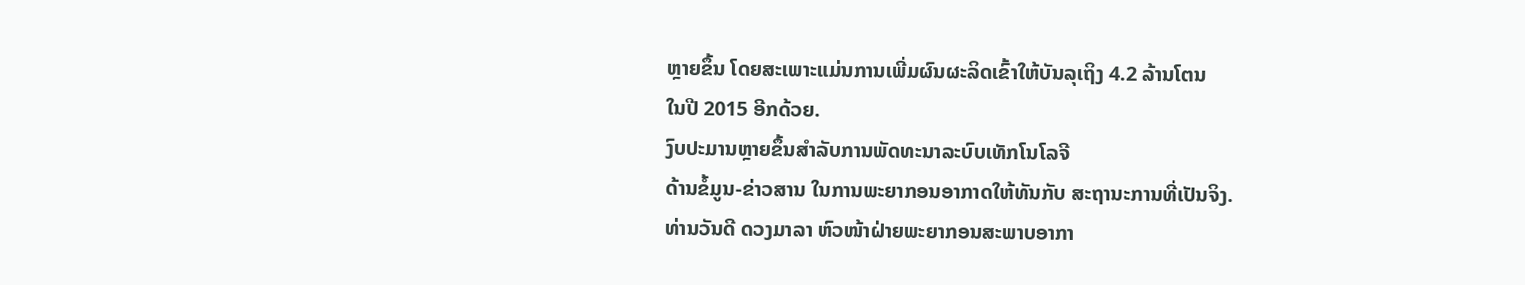ຫຼາຍຂຶ້ນ ໂດຍສະເພາະແມ່ນການເພີ່ມຜົນຜະລິດເຂົ້າໃຫ້ບັນລຸເຖິງ 4.2 ລ້ານໂຕນ
ໃນປີ 2015 ອີກດ້ວຍ.
ງົບປະມານຫຼາຍຂຶ້ນສໍາລັບການພັດທະນາລະບົບເທັກໂນໂລຈີ
ດ້ານຂໍ້ມູນ-ຂ່າວສານ ໃນການພະຍາກອນອາກາດໃຫ້ທັນກັບ ສະຖານະການທີ່ເປັນຈິງ.
ທ່ານວັນດີ ດວງມາລາ ຫົວໜ້າຝ່າຍພະຍາກອນສະພາບອາກາ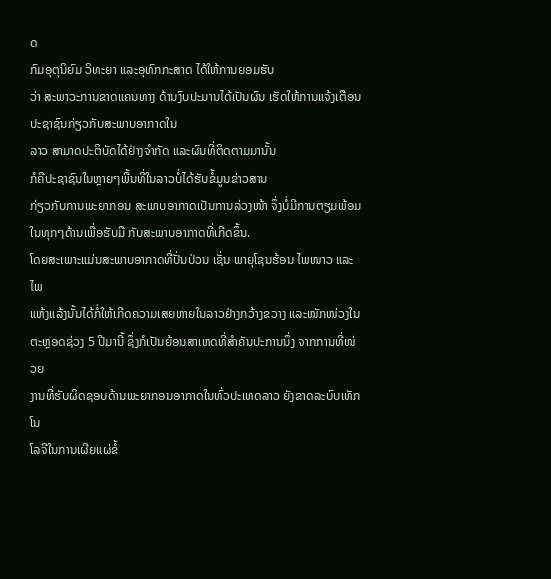ດ
ກົມອຸຕຸນິຍົມ ວິທະຍາ ແລະອຸທົກກະສາດ ໄດ້ໃຫ້ການຍອມຮັບ
ວ່າ ສະພາວະການຂາດແຄນທາງ ດ້ານງົບປະມານໄດ້ເປັນຜົນ ເຮັດໃຫ້ການແຈ້ງເຕືອນປະຊາຊົນກ່ຽວກັບສະພາບອາກາດໃນ
ລາວ ສາມາດປະຕິບັດໄດ້ຢ່າງຈໍາກັດ ແລະຜົນທີ່ຕິດຕາມມານັ້ນ
ກໍຄືປະຊາຊົນໃນຫຼາຍໆພື້ນທີ່ໃນລາວບໍ່ໄດ້ຮັບຂໍ້ມູນຂ່າວສານ
ກ່ຽວກັບການພະຍາກອນ ສະພາບອາກາດເປັນການລ່ວງໜ້າ ຈຶ່ງບໍ່ມີການຕຽມພ້ອມໃນທຸກໆດ້ານເພື່ອຮັບມື ກັບສະພາບອາກາດທີ່ເກີດຂຶ້ນ.
ໂດຍສະເພາະແມ່ນສະພາບອາກາດທີ່ປັ່ນປ່ວນ ເຊັ່ນ ພາຍຸໂຊນຮ້ອນ ໄພໜາວ ແລະໄພ
ແຫ້ງແລ້ງນັ້ນໄດ້ກໍ່ໃຫ້ເກີດຄວາມເສຍຫາຍໃນລາວຢ່າງກວ້າງຂວາງ ແລະໜັກໜ່ວງໃນ
ຕະຫຼອດຊ່ວງ 5 ປີມານີ້ ຊຶ່ງກໍເປັນຍ້ອນສາເຫດທີ່ສໍາຄັນປະການນຶ່ງ ຈາກການທີ່ໜ່ວຍ
ງານທີ່ຮັບຜິດຊອບດ້ານພະຍາກອນອາກາດໃນທົ່ວປະເທດລາວ ຍັງຂາດລະບົບເທັກໂນ
ໂລຈີໃນການເຜີຍແຜ່ຂໍ້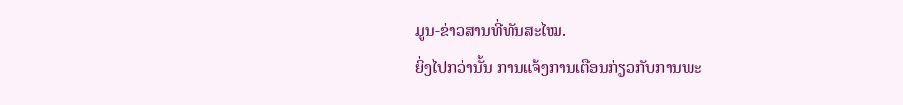ມູນ-ຂ່າວສານທີ່ທັນສະໄໝ.
ຍິ່ງໄປກວ່ານັ້ນ ການແຈ້ງການເຕືອນກ່ຽວກັບການພະ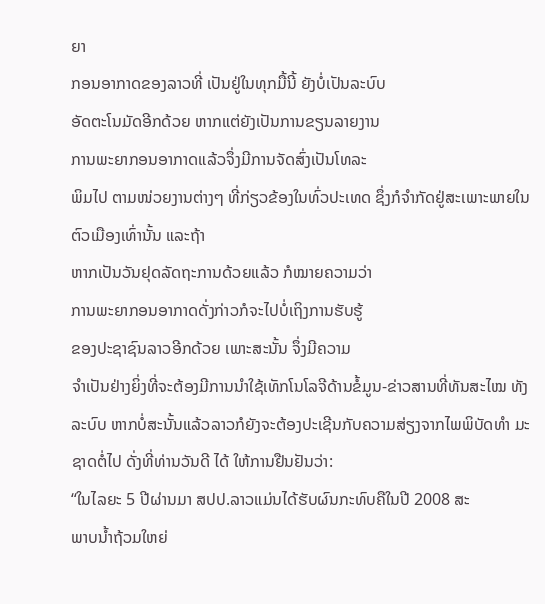ຍາ
ກອນອາກາດຂອງລາວທີ່ ເປັນຢູ່ໃນທຸກມື້ນີ້ ຍັງບໍ່ເປັນລະບົບ
ອັດຕະໂນມັດອີກດ້ວຍ ຫາກແຕ່ຍັງເປັນການຂຽນລາຍງານ
ການພະຍາກອນອາກາດແລ້ວຈຶ່ງມີການຈັດສົ່ງເປັນໂທລະ
ພິມໄປ ຕາມໜ່ວຍງານຕ່າງໆ ທີ່ກ່ຽວຂ້ອງໃນທົ່ວປະເທດ ຊຶ່ງກໍຈໍາກັດຢູ່ສະເພາະພາຍໃນ ຕົວເມືອງເທົ່ານັ້ນ ແລະຖ້າ
ຫາກເປັນວັນຢຸດລັດຖະການດ້ວຍແລ້ວ ກໍໝາຍຄວາມວ່າ
ການພະຍາກອນອາກາດດັ່ງກ່າວກໍຈະໄປບໍ່ເຖິງການຮັບຮູ້
ຂອງປະຊາຊົນລາວອີກດ້ວຍ ເພາະສະນັ້ນ ຈຶ່ງມີຄວາມ
ຈໍາເປັນຢ່າງຍິ່ງທີ່ຈະຕ້ອງມີການນໍາໃຊ້ເທັກໂນໂລຈີດ້ານຂໍ້ມູນ-ຂ່າວສານທີ່ທັນສະໄໝ ທັງລະບົບ ຫາກບໍ່ສະນັ້ນແລ້ວລາວກໍຍັງຈະຕ້ອງປະເຊີນກັບຄວາມສ່ຽງຈາກໄພພິບັດທໍາ ມະຊາດຕໍ່ໄປ ດັ່ງທີ່ທ່ານວັນດີ ໄດ້ ໃຫ້ການຢືນຢັນວ່າ:
“ໃນໄລຍະ 5 ປີຜ່ານມາ ສປປ.ລາວແມ່ນໄດ້ຮັບຜົນກະທົບຄືໃນປີ 2008 ສະ
ພາບນໍ້າຖ້ວມໃຫຍ່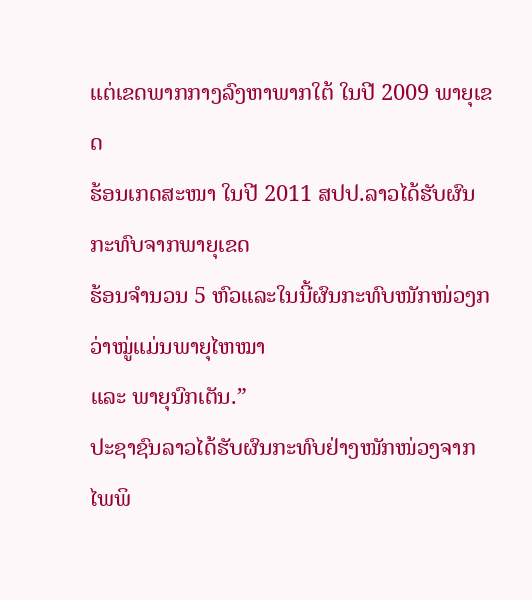ແຕ່ເຂດພາກກາງລົງຫາພາກໃຕ້ ໃນປີ 2009 ພາຍຸເຂດ
ຮ້ອນເກດສະໜາ ໃນປີ 2011 ສປປ.ລາວໄດ້ຮັບຜົນກະທົບຈາກພາຍຸເຂດ
ຮ້ອນຈໍານວນ 5 ຫົວແລະໃນນີ້ຜົນກະທົບໜັກໜ່ວງກວ່າໝູ່ແມ່ນພາຍຸໄຫໝາ
ແລະ ພາຍຸນົກເຕັນ.”
ປະຊາຊົນລາວໄດ້ຮັບຜົນກະທົບຢ່າງໜັກໜ່ວງຈາກໄພພິ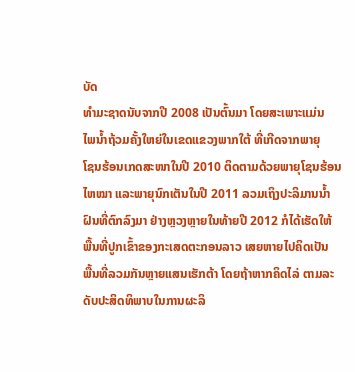ບັດ
ທໍາມະຊາດນັບຈາກປີ 2008 ເປັນຕົ້ນມາ ໂດຍສະເພາະແມ່ນ
ໄພນໍ້າຖ້ວມຄັ້ງໃຫຍ່ໃນເຂດແຂວງພາກໃຕ້ ທີ່ເກີດຈາກພາຍຸ
ໂຊນຮ້ອນເກດສະໜາໃນປີ 2010 ຕິດຕາມດ້ວຍພາຍຸໂຊນຮ້ອນ
ໄຫໝາ ແລະພາຍຸນົກເຕັນໃນປີ 2011 ລວມເຖິງປະລິມານນໍ້າ
ຝົນທີ່ຕົກລົງມາ ຢ່າງຫຼວງຫຼາຍໃນທ້າຍປີ 2012 ກໍໄດ້ເຮັດໃຫ້
ພື້ນທີ່ປູກເຂົ້າຂອງກະເສດຕະກອນລາວ ເສຍຫາຍໄປຄິດເປັນ
ພື້ນທີ່ລວມກັນຫຼາຍແສນເຮັກຕ້າ ໂດຍຖ້າຫາກຄິດໄລ່ ຕາມລະ
ດັບປະສິດທິພາບໃນການຜະລິ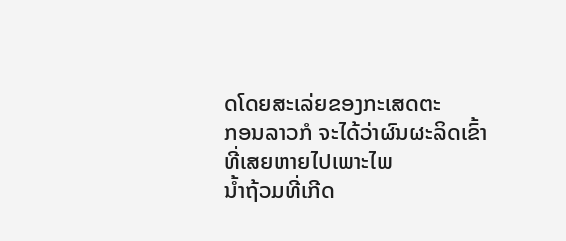ດໂດຍສະເລ່ຍຂອງກະເສດຕະ
ກອນລາວກໍ ຈະໄດ້ວ່າຜົນຜະລິດເຂົ້າທີ່ເສຍຫາຍໄປເພາະໄພ
ນໍ້າຖ້ວມທີ່ເກີດ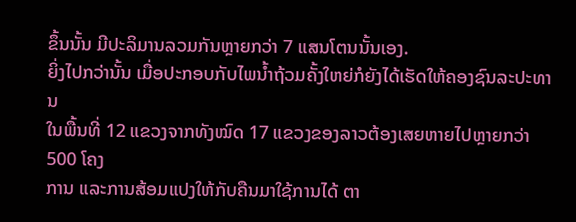ຂຶ້ນນັ້ນ ມີປະລິມານລວມກັນຫຼາຍກວ່າ 7 ແສນໂຕນນັ້ນເອງ.
ຍິ່ງໄປກວ່ານັ້ນ ເມື່ອປະກອບກັບໄພນໍ້າຖ້ວມຄັ້ງໃຫຍ່ກໍຍັງໄດ້ເຮັດໃຫ້ຄອງຊົນລະປະທານ
ໃນພື້ນທີ່ 12 ແຂວງຈາກທັງໝົດ 17 ແຂວງຂອງລາວຕ້ອງເສຍຫາຍໄປຫຼາຍກວ່າ 500 ໂຄງ
ການ ແລະການສ້ອມແປງໃຫ້ກັບຄືນມາໃຊ້ການໄດ້ ຕາ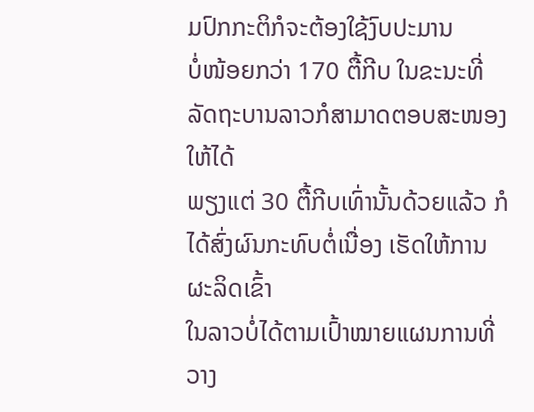ມປົກກະຕິກໍຈະຕ້ອງໃຊ້ງົບປະມານ
ບໍ່ໜ້ອຍກວ່າ 170 ຕື້ກີບ ໃນຂະນະທີ່ລັດຖະບານລາວກໍສາມາດຕອບສະໜອງໃຫ້ໄດ້
ພຽງແຕ່ 30 ຕື້ກີບເທົ່ານັ້ນດ້ວຍແລ້ວ ກໍໄດ້ສົ່ງຜົນກະທົບຕໍ່ເນື່ອງ ເຮັດໃຫ້ການຜະລິດເຂົ້າ
ໃນລາວບໍ່ໄດ້ຕາມເປົ້າໝາຍແຜນການທີ່ວາງ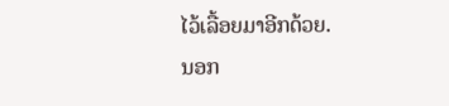ໄວ້ເລື້ອຍມາອີກດ້ວຍ.
ນອກ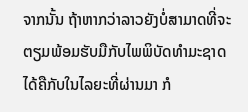ຈາກນັ້ນ ຖ້າຫາກວ່າລາວຍັງບໍ່ສາມາດທີ່ຈະຕຽມພ້ອມຮັບມືກັບໄພພິບັດທໍາມະຊາດ
ໄດ້ຄືກັບໃນໄລຍະທີ່ຜ່ານມາ ກໍ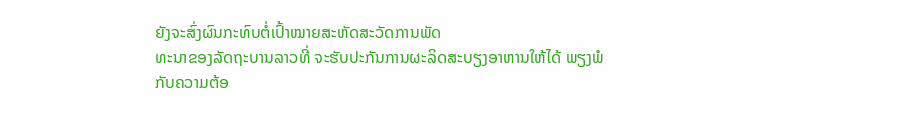ຍັງຈະສົ່ງຜົນກະທົບຕໍ່ເປົ້າໝາຍສະຫັດສະວັດການພັດ
ທະນາຂອງລັດຖະບານລາວທີ່ ຈະຮັບປະກັນການຜະລິດສະບຽງອາຫານໃຫ້ໄດ້ ພຽງພໍ
ກັບຄວາມຕ້ອ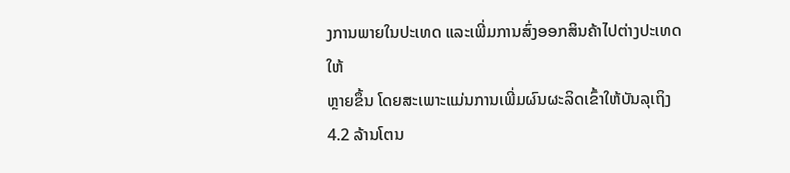ງການພາຍໃນປະເທດ ແລະເພີ່ມການສົ່ງອອກສິນຄ້າໄປຕ່າງປະເທດໃຫ້
ຫຼາຍຂຶ້ນ ໂດຍສະເພາະແມ່ນການເພີ່ມຜົນຜະລິດເຂົ້າໃຫ້ບັນລຸເຖິງ 4.2 ລ້ານໂຕນ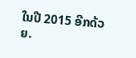ໃນປີ 2015 ອີກດ້ວຍ.